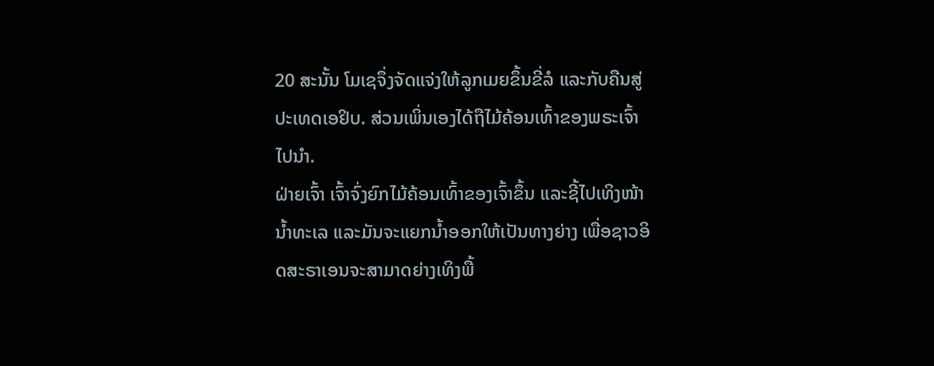20 ສະນັ້ນ ໂມເຊຈຶ່ງຈັດແຈ່ງໃຫ້ລູກເມຍຂຶ້ນຂີ່ລໍ ແລະກັບຄືນສູ່ປະເທດເອຢິບ. ສ່ວນເພິ່ນເອງໄດ້ຖືໄມ້ຄ້ອນເທົ້າຂອງພຣະເຈົ້າໄປນຳ.
ຝ່າຍເຈົ້າ ເຈົ້າຈົ່ງຍົກໄມ້ຄ້ອນເທົ້າຂອງເຈົ້າຂຶ້ນ ແລະຊີ້ໄປເທິງໜ້ານໍ້າທະເລ ແລະມັນຈະແຍກນໍ້າອອກໃຫ້ເປັນທາງຍ່າງ ເພື່ອຊາວອິດສະຣາເອນຈະສາມາດຍ່າງເທິງພື້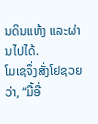ນດິນແຫ້ງ ແລະຜ່ານໄປໄດ້.
ໂມເຊຈຶ່ງສັ່ງໂຢຊວຍວ່າ, “ມື້ອື່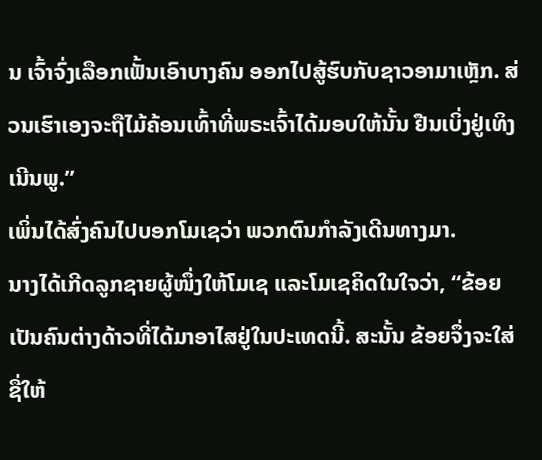ນ ເຈົ້າຈົ່ງເລືອກເຟັ້ນເອົາບາງຄົນ ອອກໄປສູ້ຮົບກັບຊາວອາມາເຫຼັກ. ສ່ວນເຮົາເອງຈະຖືໄມ້ຄ້ອນເທົ້າທີ່ພຣະເຈົ້າໄດ້ມອບໃຫ້ນັ້ນ ຢືນເບິ່ງຢູ່ເທິງເນີນພູ.”
ເພິ່ນໄດ້ສົ່ງຄົນໄປບອກໂມເຊວ່າ ພວກຕົນກຳລັງເດີນທາງມາ.
ນາງໄດ້ເກີດລູກຊາຍຜູ້ໜຶ່ງໃຫ້ໂມເຊ ແລະໂມເຊຄິດໃນໃຈວ່າ, “ຂ້ອຍເປັນຄົນຕ່າງດ້າວທີ່ໄດ້ມາອາໄສຢູ່ໃນປະເທດນີ້. ສະນັ້ນ ຂ້ອຍຈຶ່ງຈະໃສ່ຊື່ໃຫ້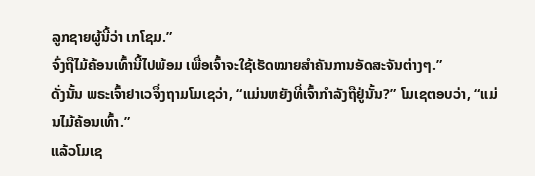ລູກຊາຍຜູ້ນີ້ວ່າ ເກໂຊມ.”
ຈົ່ງຖືໄມ້ຄ້ອນເທົ້ານີ້ໄປພ້ອມ ເພື່ອເຈົ້າຈະໃຊ້ເຮັດໝາຍສຳຄັນການອັດສະຈັນຕ່າງໆ.”
ດັ່ງນັ້ນ ພຣະເຈົ້າຢາເວຈຶ່ງຖາມໂມເຊວ່າ, “ແມ່ນຫຍັງທີ່ເຈົ້າກຳລັງຖືຢູ່ນັ້ນ?” ໂມເຊຕອບວ່າ, “ແມ່ນໄມ້ຄ້ອນເທົ້າ.”
ແລ້ວໂມເຊ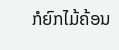ກໍຍົກໄມ້ຄ້ອນ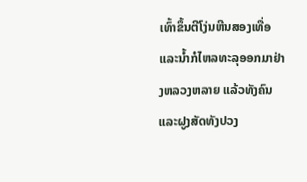ເທົ້າຂຶ້ນຕີໂງ່ນຫີນສອງເທື່ອ ແລະນໍ້າກໍໄຫລທະລຸອອກມາຢ່າງຫລວງຫລາຍ ແລ້ວທັງຄົນແລະຝູງສັດທັງປວງ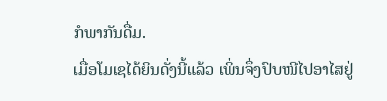ກໍພາກັນດື່ມ.
ເມື່ອໂມເຊໄດ້ຍິນດັ່ງນີ້ແລ້ວ ເພິ່ນຈຶ່ງປົບໜີໄປອາໄສຢູ່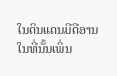ໃນດິນແດນມີດີອານ ໃນທີ່ນັ້ນເພິ່ນ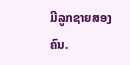ມີລູກຊາຍສອງຄົນ.